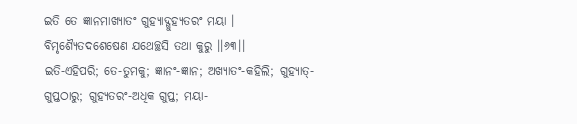ଇତି ତେ ଜ୍ଞାନମାଖ୍ୟାତଂ ଗୁହ୍ୟାଦ୍ଗୁହ୍ୟତରଂ ମୟା ।
ବିମୃଶ୍ୟୈତଦଶେଷେଣ ଯଥେଚ୍ଛସି ତଥା କୁରୁ ।।୬୩।।
ଇତି-ଏହିପରି; ତେ-ତୁମକୁ; ଜ୍ଞାନଂ-ଜ୍ଞାନ; ଅଖ୍ୟାତଂ-କହିଲି; ଗୁହ୍ୟାତ୍-ଗୁପ୍ତଠାରୁ; ଗୁହ୍ୟତରଂ-ଅଧିକ ଗୁପ୍ତ; ମୟା-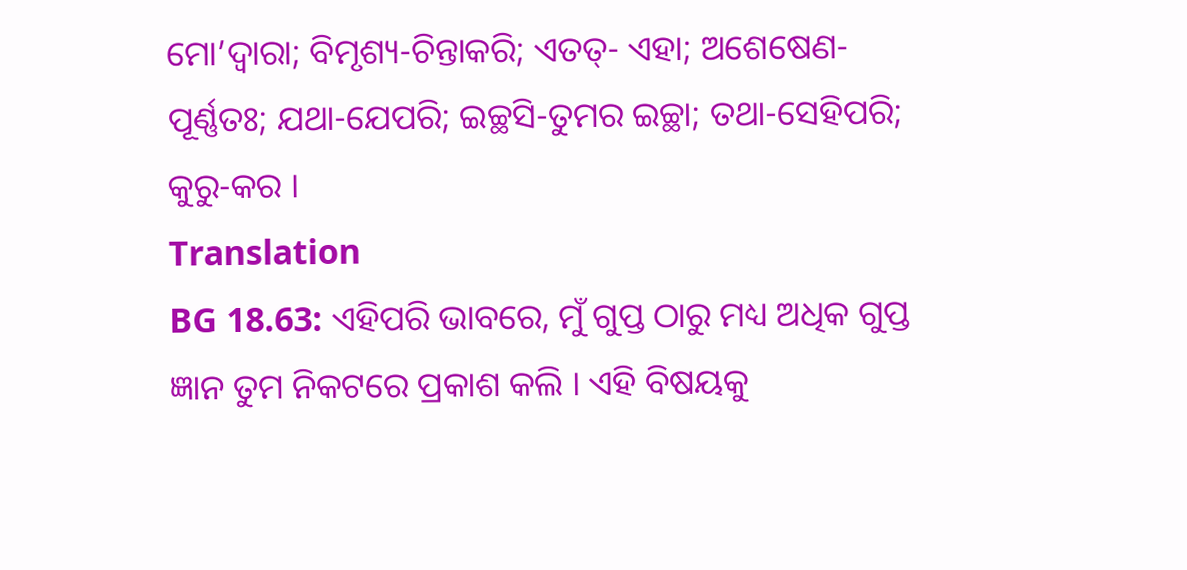ମୋ’ଦ୍ୱାରା; ବିମୃଶ୍ୟ-ଚିନ୍ତାକରି; ଏତତ୍- ଏହା; ଅଶେଷେଣ- ପୂର୍ଣ୍ଣତଃ; ଯଥା-ଯେପରି; ଇଚ୍ଛସି-ତୁମର ଇଚ୍ଛା; ତଥା-ସେହିପରି; କୁରୁ-କର ।
Translation
BG 18.63: ଏହିପରି ଭାବରେ, ମୁଁ ଗୁପ୍ତ ଠାରୁ ମଧ୍ୟ ଅଧିକ ଗୁପ୍ତ ଜ୍ଞାନ ତୁମ ନିକଟରେ ପ୍ରକାଶ କଲି । ଏହି ବିଷୟକୁ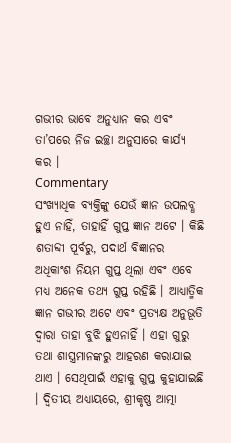ଗଭୀର ଭାବେ ଅନୁଧ୍ୟାନ କର ଏବଂ ତା’ପରେ ନିଜ ଇଚ୍ଛା ଅନୁସାରେ କାର୍ଯ୍ୟ କର ।
Commentary
ସଂଖ୍ୟାଧିକ ବ୍ୟକ୍ତିଙ୍କୁ ଯେଉଁ ଜ୍ଞାନ ଉପଲବ୍ଧ ହୁଏ ନାହିଁ, ତାହାହିଁ ଗୁପ୍ତ ଜ୍ଞାନ ଅଟେ । କିଛି ଶତାବ୍ଦୀ ପୂର୍ବରୁ, ପଦାର୍ଥ ବିଜ୍ଞାନର ଅଧିକାଂଶ ନିୟମ ଗୁପ୍ତ ଥିଲା ଏବଂ ଏବେ ମଧ୍ୟ ଅନେକ ତଥ୍ୟ ଗୁପ୍ତ ରହିଛି । ଆଧ୍ୟାତ୍ମିକ ଜ୍ଞାନ ଗଭୀର ଅଟେ ଏବଂ ପ୍ରତ୍ୟକ୍ଷ ଅନୁଭୂତି ଦ୍ୱାରା ତାହା ବୁଝି ହୁଏନାହିଁ । ଏହା ଗୁରୁ ତଥା ଶାସ୍ତ୍ରମାନଙ୍କରୁ ଆହରଣ କରାଯାଇ ଥାଏ । ସେଥିପାଇଁ ଏହାକୁ ଗୁପ୍ତ କୁହାଯାଇଛି । ଦ୍ୱିତୀୟ ଅଧ୍ୟାୟରେ, ଶ୍ରୀକୃଷ୍ଣ ଆତ୍ମା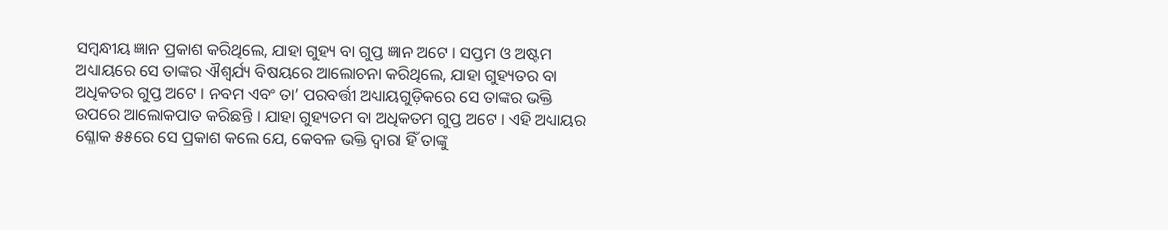ସମ୍ବନ୍ଧୀୟ ଜ୍ଞାନ ପ୍ରକାଶ କରିଥିଲେ, ଯାହା ଗୁହ୍ୟ ବା ଗୁପ୍ତ ଜ୍ଞାନ ଅଟେ । ସପ୍ତମ ଓ ଅଷ୍ଟମ ଅଧ୍ୟାୟରେ ସେ ତାଙ୍କର ଐଶ୍ୱର୍ଯ୍ୟ ବିଷୟରେ ଆଲୋଚନା କରିଥିଲେ, ଯାହା ଗୁହ୍ୟତର ବା ଅଧିକତର ଗୁପ୍ତ ଅଟେ । ନବମ ଏବଂ ତା’ ପରବର୍ତ୍ତୀ ଅଧ୍ୟାୟଗୁଡ଼ିକରେ ସେ ତାଙ୍କର ଭକ୍ତି ଉପରେ ଆଲୋକପାତ କରିଛନ୍ତି । ଯାହା ଗୁହ୍ୟତମ ବା ଅଧିକତମ ଗୁପ୍ତ ଅଟେ । ଏହି ଅଧ୍ୟାୟର ଶ୍ଳୋକ ୫୫ରେ ସେ ପ୍ରକାଶ କଲେ ଯେ, କେବଳ ଭକ୍ତି ଦ୍ୱାରା ହିଁ ତାଙ୍କୁ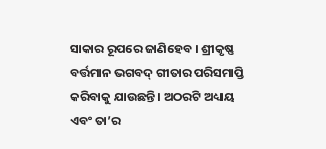ସାକାର ରୂପରେ ଜାଣିହେବ । ଶ୍ରୀକୃଷ୍ଣ ବର୍ତ୍ତମାନ ଭଗବଦ୍ ଗୀତାର ପରିସମାପ୍ତି କରିବାକୁ ଯାଉଛନ୍ତି । ଅଠରଟି ଅଧ୍ୟାୟ ଏବଂ ତା’ର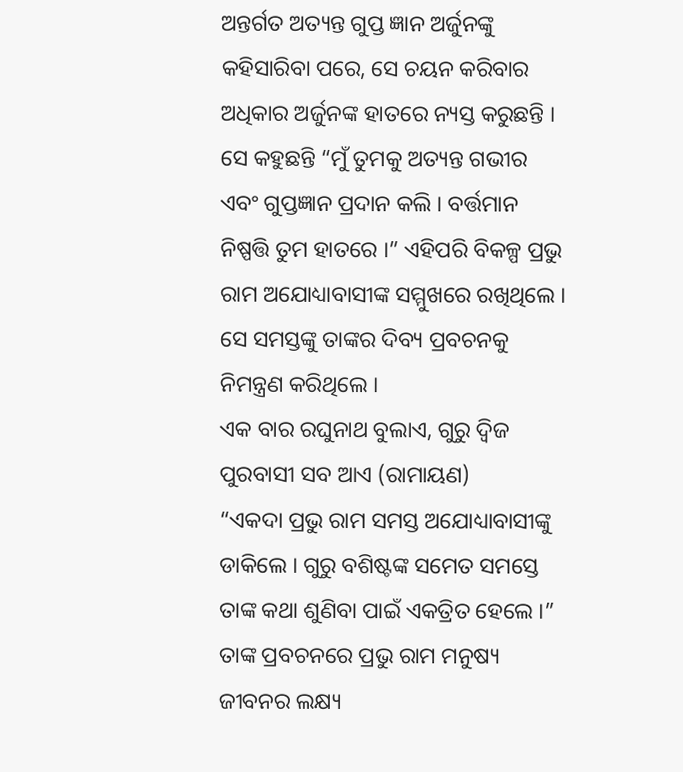ଅନ୍ତର୍ଗତ ଅତ୍ୟନ୍ତ ଗୁପ୍ତ ଜ୍ଞାନ ଅର୍ଜୁନଙ୍କୁ କହିସାରିବା ପରେ, ସେ ଚୟନ କରିବାର ଅଧିକାର ଅର୍ଜୁନଙ୍କ ହାତରେ ନ୍ୟସ୍ତ କରୁଛନ୍ତି । ସେ କହୁଛନ୍ତି “ମୁଁ ତୁମକୁ ଅତ୍ୟନ୍ତ ଗଭୀର ଏବଂ ଗୁପ୍ତଜ୍ଞାନ ପ୍ରଦାନ କଲି । ବର୍ତ୍ତମାନ ନିଷ୍ପତ୍ତି ତୁମ ହାତରେ ।” ଏହିପରି ବିକଳ୍ପ ପ୍ରଭୁ ରାମ ଅଯୋଧ୍ୟାବାସୀଙ୍କ ସମ୍ମୁଖରେ ରଖିଥିଲେ । ସେ ସମସ୍ତଙ୍କୁ ତାଙ୍କର ଦିବ୍ୟ ପ୍ରବଚନକୁ ନିମନ୍ତ୍ରଣ କରିଥିଲେ ।
ଏକ ବାର ରଘୁନାଥ ବୁଲାଏ, ଗୁରୁ ଦ୍ୱିଜ ପୁରବାସୀ ସବ ଆଏ (ରାମାୟଣ)
“ଏକଦା ପ୍ରଭୁ ରାମ ସମସ୍ତ ଅଯୋଧ୍ୟାବାସୀଙ୍କୁ ଡାକିଲେ । ଗୁରୁ ବଶିଷ୍ଟଙ୍କ ସମେତ ସମସ୍ତେ ତାଙ୍କ କଥା ଶୁଣିବା ପାଇଁ ଏକତ୍ରିତ ହେଲେ ।” ତାଙ୍କ ପ୍ରବଚନରେ ପ୍ରଭୁ ରାମ ମନୁଷ୍ୟ ଜୀବନର ଲକ୍ଷ୍ୟ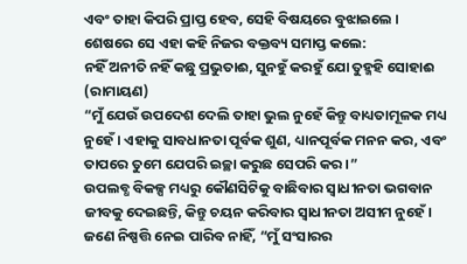ଏବଂ ତାହା କିପରି ପ୍ରାପ୍ତ ହେବ, ସେହି ବିଷୟରେ ବୁଝାଇଲେ । ଶେଷରେ ସେ ଏହା କହି ନିଜର ବକ୍ତବ୍ୟ ସମାପ୍ତ କଲେ:
ନହିଁ ଅନୀତି ନହିଁ କଛୁ ପ୍ରଭୁତାଈ, ସୁନହୁଁ କରହୁଁ ଯୋ ତୁହ୍ମହି ସୋହାଈ (ରାମାୟଣ)
“ମୁଁ ଯେଉଁ ଉପଦେଶ ଦେଲି ତାହା ଭୁଲ ନୁହେଁ କିନ୍ତୁ ବାଧ୍ୟତାମୂଳକ ମଧ୍ୟ ନୁହେଁ । ଏହାକୁ ସାବଧାନତା ପୂର୍ବକ ଶୁଣ, ଧ୍ୟାନପୂର୍ବକ ମନନ କର, ଏବଂ ତାପରେ ତୁମେ ଯେପରି ଇଚ୍ଛା କରୁଛ ସେପରି କର ।”
ଉପଲବ୍ଧ ବିକଳ୍ପ ମଧ୍ୟରୁ କୌଣସିଟିକୁ ବାଛିବାର ସ୍ୱାଧୀନତା ଭଗବାନ ଜୀବକୁ ଦେଇଛନ୍ତି, କିନ୍ତୁ ଚୟନ କରିବାର ସ୍ୱାଧୀନତା ଅସୀମ ନୁହେଁ । ଜଣେ ନିଷ୍ପତ୍ତି ନେଇ ପାରିବ ନାହିଁ, “ମୁଁ ସଂସାରର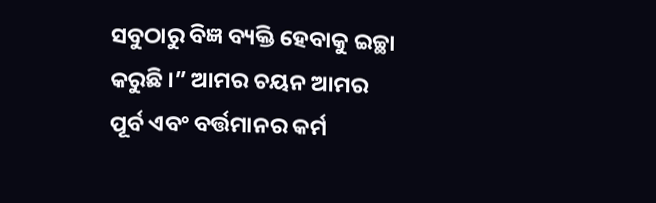ସବୁଠାରୁ ବିଜ୍ଞ ବ୍ୟକ୍ତି ହେବାକୁ ଇଚ୍ଛା କରୁଛି ।” ଆମର ଚୟନ ଆମର ପୂର୍ବ ଏବଂ ବର୍ତ୍ତମାନର କର୍ମ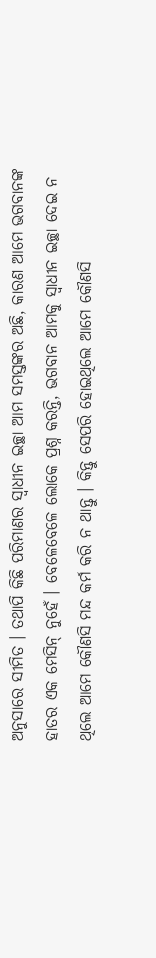ଅନୁସାରେ ସୀମିତ । ତଥାପି କିଛି ପରିମାଣର ସ୍ୱାଧୀନ ଇଚ୍ଛା ଆମ ସମସ୍ତଙ୍କର ଅଛି, କାରଣ ଆମେ ଭଗବାନଙ୍କ ହାତର ଏକ ମେସିନ୍ ନୁହେଁ । ବେଳେବେଳେ ଲୋକେ ପ୍ରଶ୍ନ କରନ୍ତି, ଭଗବାନ ଆମକୁ ସ୍ୱାଧୀନ ଇଚ୍ଛା ଦେଇ ନ ଥିଲେ ଆମେ କୌଣସି ମନ୍ଦ କର୍ମ କରି ନ ଥାନ୍ତୁ । କିନ୍ତୁ ସେପରି ହୋଇଥିଲେ ଆମେ କୌଣସି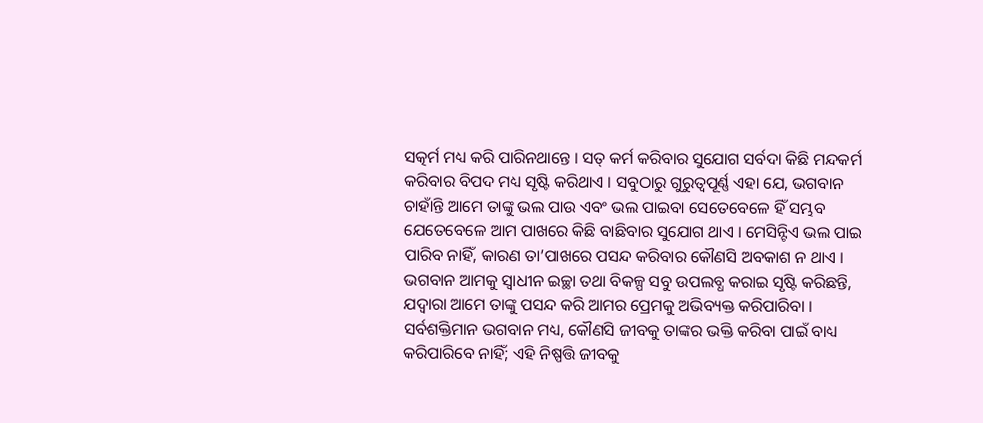ସତ୍କର୍ମ ମଧ୍ୟ କରି ପାରିନଥାନ୍ତେ । ସତ୍ କର୍ମ କରିବାର ସୁଯୋଗ ସର୍ବଦା କିଛି ମନ୍ଦକର୍ମ କରିବାର ବିପଦ ମଧ୍ୟ ସୃଷ୍ଟି କରିଥାଏ । ସବୁଠାରୁ ଗୁରୁତ୍ୱପୂର୍ଣ୍ଣ ଏହା ଯେ, ଭଗବାନ ଚାହାଁନ୍ତି ଆମେ ତାଙ୍କୁ ଭଲ ପାଉ ଏବଂ ଭଲ ପାଇବା ସେତେବେଳେ ହିଁ ସମ୍ଭବ ଯେତେବେଳେ ଆମ ପାଖରେ କିଛି ବାଛିବାର ସୁଯୋଗ ଥାଏ । ମେସିନ୍ଟିଏ ଭଲ ପାଇ ପାରିବ ନାହିଁ, କାରଣ ତା’ପାଖରେ ପସନ୍ଦ କରିବାର କୌଣସି ଅବକାଶ ନ ଥାଏ । ଭଗବାନ ଆମକୁ ସ୍ୱାଧୀନ ଇଚ୍ଛା ତଥା ବିକଳ୍ପ ସବୁ ଉପଲବ୍ଧ କରାଇ ସୃଷ୍ଟି କରିଛନ୍ତି, ଯଦ୍ୱାରା ଆମେ ତାଙ୍କୁ ପସନ୍ଦ କରି ଆମର ପ୍ରେମକୁ ଅଭିବ୍ୟକ୍ତ କରିପାରିବା । ସର୍ବଶକ୍ତିମାନ ଭଗବାନ ମଧ୍ୟ, କୌଣସି ଜୀବକୁ ତାଙ୍କର ଭକ୍ତି କରିବା ପାଇଁ ବାଧ୍ୟ କରିପାରିବେ ନାହିଁ; ଏହି ନିଷ୍ପତ୍ତି ଜୀବକୁ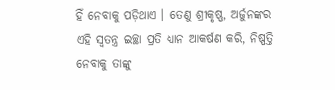ହିଁ ନେବାକୁ ପଡ଼ିଥାଏ । ତେଣୁ ଶ୍ରୀକୃଷ୍ଣ, ଅର୍ଜୁନଙ୍କର ଏହି ସ୍ୱତନ୍ତ୍ର ଇଚ୍ଛା ପ୍ରତି ଧ୍ୟାନ ଆକର୍ଷଣ କରି, ନିଷ୍ପତ୍ତି ନେବାକୁ ତାଙ୍କୁ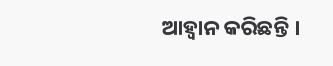ଆହ୍ୱାନ କରିଛନ୍ତି ।